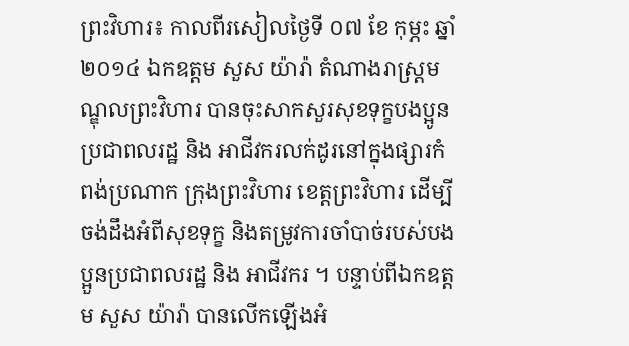ព្រះវិហារ៖ កាលពីរសៀលថ្ងៃទី ០៧ ខែ កុម្ភះ ឆ្នាំ ២០១៤ ឯកឧត្តម សួស យ៉ារ៉ា តំណាងរាស្ត្រមណ្ឌុលព្រះវិហារ បានចុះសាកសួរសុខទុក្ខបងប្អូនប្រជាពលរដ្ឋ និង អាជីវករលក់ដូរនៅក្នុងផ្សារកំពង់ប្រណាក ក្រុងព្រះវិហារ ខេត្តព្រះវិហារ ដើម្បីចង់ដឹងអំពីសុខទុក្ខ និងតម្រូវការចាំបាច់របស់បងប្អួនប្រជាពលរដ្ឋ និង អាជីវករ ។ បន្ទាប់ពីឯកឧត្តម សួស យ៉ារ៉ា បានលើកឡើងអំ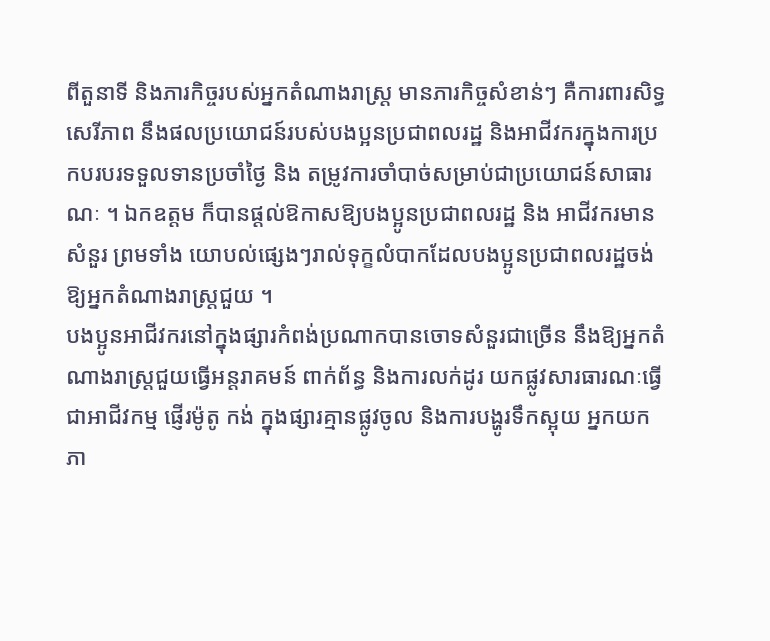ពីតួនាទី និងភារកិច្ចរបស់អ្នកតំណាងរាស្ត្រ មានភារកិច្ចសំខាន់ៗ គឺការពារសិទ្ធសេរីភាព នឹងផលប្រយោជន៍របស់បងប្អនប្រជាពលរដ្ឋ និងអាជីវករក្នុងការប្រកបរបរទទួលទានប្រចាំថ្ងៃ និង តម្រូវការចាំបាច់សម្រាប់ជាប្រយោជន៍សាធារណៈ ។ ឯកឧត្តម ក៏បានផ្តល់ឱកាសឱ្យបងប្អូនប្រជាពលរដ្ឋ និង អាជីវករមានសំនួរ ព្រមទាំង យោបល់ផ្សេងៗរាល់ទុក្ខលំបាកដែលបងប្អូនប្រជាពលរដ្ឋចង់ឱ្យអ្នកតំណាងរាស្ត្រជួយ ។
បងប្អូនអាជីវករនៅក្នុងផ្សារកំពង់ប្រណាកបានចោទសំនួរជាច្រើន នឹងឱ្យអ្នកតំណាងរាស្ត្រជួយធ្វើអន្តរាគមន៍ ពាក់ព័ន្ធ និងការលក់ដូរ យកផ្លូវសារធារណៈធ្វើជាអាជីវកម្ម ផ្ញើរម៉ូតូ កង់ ក្នុងផ្សារគ្មានផ្លូវចូល និងការបង្ហូរទឹកស្អុយ អ្នកយកភា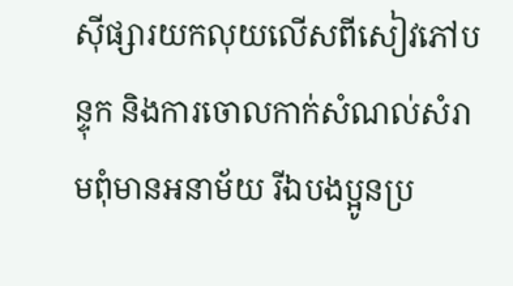ស៊ីផ្សារយកលុយលើសពីសៀវភៅបន្ទុក និងការចោលកាក់សំណល់សំរាមពុំមានអនាម័យ រីឯបងប្អូនប្រ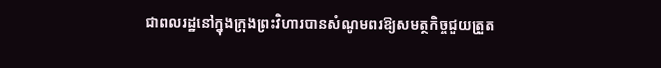ជាពលរដ្ឋនៅក្នុងក្រុងព្រះវិហារបានសំណូមពរឱ្យសមត្ថកិច្ចជួយត្រួត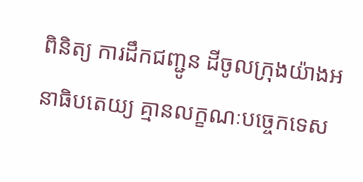ពិនិត្យ ការដឹកជញ្ជូន ដីចូលក្រុងយ៉ាងអនាធិបតេយ្យ គ្មានលក្ខណៈបច្ចេកទេស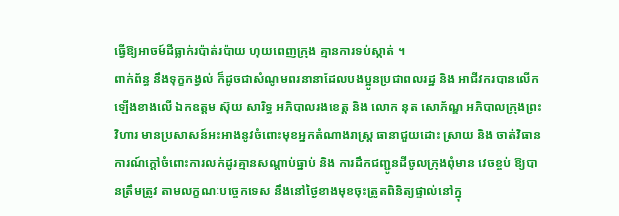ធ្វើឱ្យអាចម៍ដីធ្លាក់រប៉ាត់រប៉ាយ ហុយពេញក្រុង គ្មានការទប់ស្កាត់ ។
ពាក់ព័ន្ធ នឹងទុក្ខកង្វល់ ក៏ដូចជាសំណូមពរនានាដែលបងប្អូនប្រជាពលរដ្ឋ និង អាជីវករបានលើកឡើងខាងលើ ឯកឧត្តម ស៊ុយ សារិទ្ធ អភិបាលរងខេត្ត និង លោក នុត សោភ័ណ្ឌ អភិបាលក្រុងព្រះវិហារ មានប្រសាសន៍អះអាងនូវចំពោះមុខអ្នកតំណាងរាស្ត្រ ធានាជួយដោះ ស្រាយ និង ចាត់វិធានការណ៍ក្តៅចំពោះការលក់ដូរគ្មានសណ្តាប់ធ្នាប់ និង ការដឹកជញ្ជូនដីចូលក្រុងពុំមាន វេចខ្ចប់ ឱ្យបានត្រឹមត្រូវ តាមលក្ខណៈបច្ចេកទេស នឹងនៅថ្ងៃខាងមុខចុះត្រូតពិនិត្យផ្ទាល់នៅក្នុ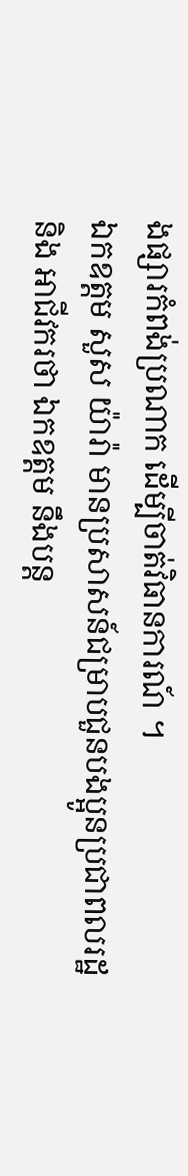ងផ្សារកំពង់ប្រណាក ដើម្បីចាត់វិធានការណ៍ ។
ឯកឧត្តម សួស យ៉ារ៉ា មានប្រសាសន៍ជម្រាបជួនបងប្អូនប្រជាពលរដ្ឋ និង អាជីវករថា ឯកឧត្តម នឹងបន្ត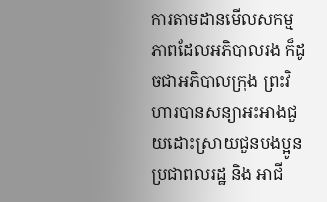ការតាមដានមើលសកម្មភាពដែលអភិបាលរង ក៏ដូចជាអភិបាលក្រុង ព្រះវិហារបានសន្យាអះអាងជួយដោះស្រាយជួនបងប្អូនប្រជាពលរដ្ឋ និង អាជី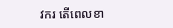វករ តើពេលខា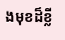ងមុខដ៏ខ្លី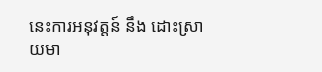នេះការអនុវត្តន៍ នឹង ដោះស្រាយមា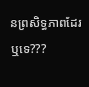នព្រសិទ្ធភាពដែរឬទេ???